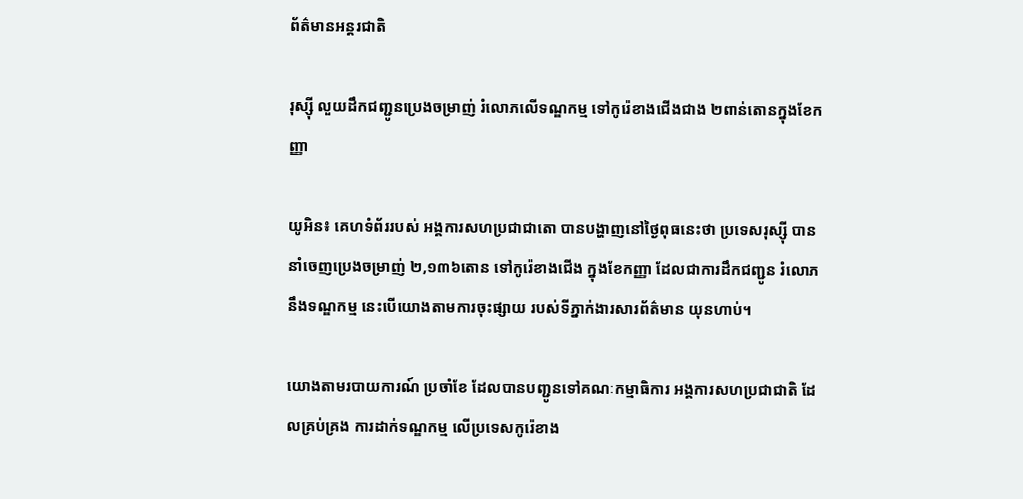ព័ត៌មានអន្តរជាតិ

រុស្ស៊ី លួយដឹកជញ្ជូនប្រេងចម្រាញ់ រំលោភលេីទណ្ឌកម្ម ទៅកូរ៉េខាងជេីងជាង ២ពាន់តោនក្នុងខែកញ្ញា

យូអិន៖ គេហទំព័ររបស់ អង្គការសហប្រជាជាតោ បានបង្ហាញនៅថ្ងៃពុធនេះថា ប្រទេសរុស្ស៊ី បាននាំចេញប្រេងចម្រាញ់ ២,១៣៦តោន ទៅកូរ៉េខាងជើង ក្នុងខែកញ្ញា ដែលជាការដឹកជញ្ជូន រំលោភនឹងទណ្ឌកម្ម នេះបេីយោងតាមការចុះផ្សាយ របស់ទីភ្នាក់ងារសារព័ត៌មាន យុនហាប់។

យោងតាមរបាយការណ៍ ប្រចាំខែ ដែលបានបញ្ជូនទៅគណៈកម្មាធិការ អង្គការសហប្រជាជាតិ ដែលគ្រប់គ្រង ការដាក់ទណ្ឌកម្ម លើប្រទេសកូរ៉េខាង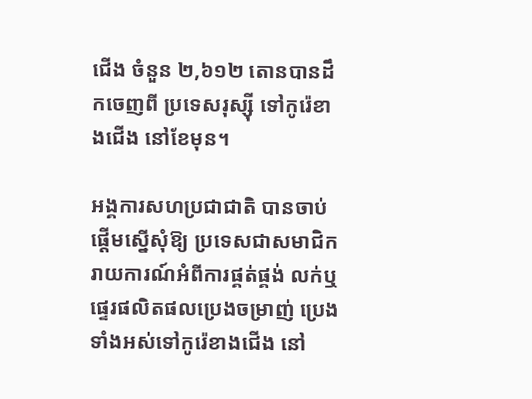ជើង ចំនួន ២,៦១២ តោនបានដឹកចេញពី ប្រទេសរុស្ស៊ី ទៅកូរ៉េខាងជើង នៅខែមុន។

អង្គការសហប្រជាជាតិ បានចាប់ផ្តើមស្នើសុំឱ្យ ប្រទេសជាសមាជិក រាយការណ៍អំពីការផ្គត់ផ្គង់ លក់ឬផ្ទេរផលិតផលប្រេងចម្រាញ់ ប្រេងទាំងអស់ទៅកូរ៉េខាងជើង នៅ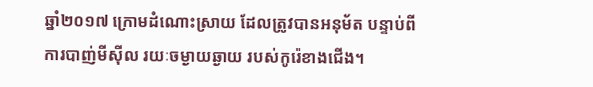ឆ្នាំ២០១៧ ក្រោមដំណោះស្រាយ ដែលត្រូវបានអនុម័ត បន្ទាប់ពីការបាញ់មីស៊ីល រយៈចម្ងាយឆ្ងាយ របស់កូរ៉េខាងជើង។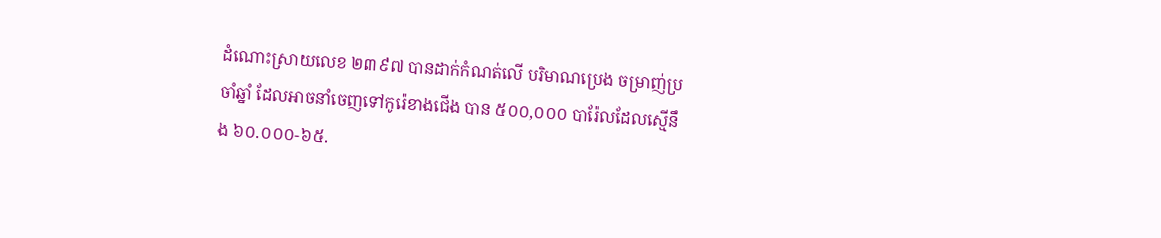ដំណោះស្រាយលេខ ២៣៩៧ បានដាក់កំណត់លើ បរិមាណប្រេង ចម្រាញ់ប្រចាំឆ្នាំ ដែលអាចនាំចេញទៅកូរ៉េខាងជើង បាន ៥០០,០០០ បារ៉ែលដែលស្មើនឹង ៦០.០០០-៦៥.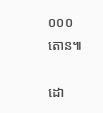០០០ តោន៕

ដោ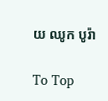យ ឈូក បូរ៉ា

To Top